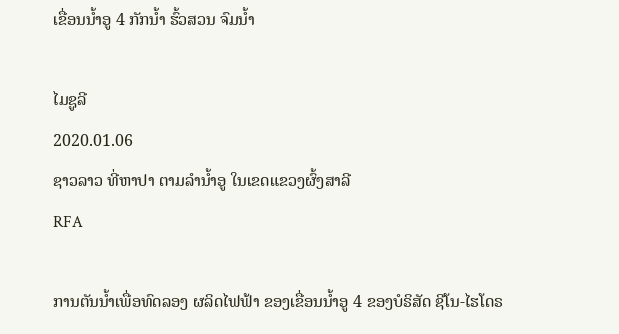ເຂື່ອນນໍ້າອູ 4 ກັກນໍ້າ ຮົ້ວສວນ ຈົມນໍ້າ

ໄມຊູລີ
2020.01.06
ຊາວລາວ ທີ່ຫາປາ ຕາມລໍານໍ້າອູ ໃນເຂດແຂວງຜົ້ງສາລີ
RFA

ການຕັນນໍ້າເພື່ອທົດລອງ ຜລິດໄຟຟ້າ ຂອງເຂື່ອນນໍ້າອູ 4 ຂອງບໍຣິສັດ ຊີໂນ-ໄຮໂດຣ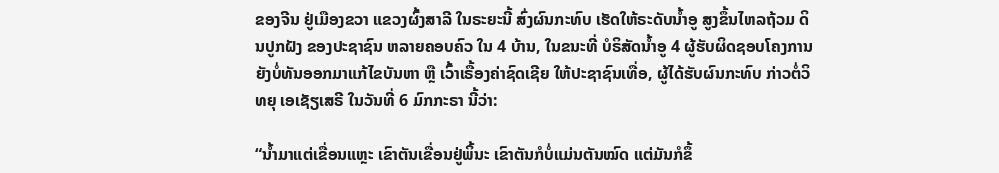ຂອງຈີນ ຢູ່ເມືອງຂວາ ແຂວງຜົ້ງສາລີ ໃນຣະຍະນີ້ ສົ່ງຜົນກະທົບ ເຮັດໃຫ້ຣະດັບນໍ້າອູ ສູງຂຶ້ນໄຫລຖ້ວມ ດິນປູກຝັງ ຂອງປະຊາຊົນ ຫລາຍຄອບຄົວ ໃນ 4 ບ້ານ, ໃນຂນະທີ່ ບໍຣິສັດນໍ້າອູ 4 ຜູ້ຮັບຜິດຊອບໂຄງການ ຍັງບໍ່ທັນອອກມາແກ້ໄຂບັນຫາ ຫຼື ເວົ້າເຣື້ອງຄ່າຊົດເຊີຍ ໃຫ້ປະຊາຊົນເທື່ອ, ຜູ້ໄດ້ຮັບຜົນກະທົບ ກ່າວຕໍ່ວິທຍຸ ເອເຊັຽເສຣີ ໃນວັນທີ່ 6 ມົກກະຣາ ນີ້ວ່າ:

“ນໍ້າມາແຕ່ເຂື່ອນແຫຼະ ເຂົາຕັນເຂື່ອນຢູ່ພິ້ນະ ເຂົາຕັນກໍບໍ່ແມ່ນຕັນໝົດ ແຕ່ມັນກໍຂຶ້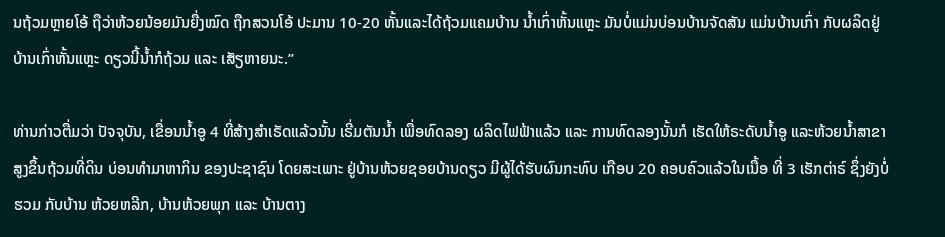ນຖ້ວມຫຼາຍໂອ້ ຖືວ່າຫ້ວຍນ້ອຍມັນຍື່ງໝົດ ຖືກສວນໂອ້ ປະມານ 10-20 ຫັ້ນແລະໄດ້ຖ້ວມແຄມບ້ານ ນໍ້າເກົ່າຫັ້ນແຫຼະ ມັນບໍ່ແມ່ນບ່ອນບ້ານຈັດສັນ ແມ່ນບ້ານເກົ່າ ກັບຜລິດຢູ່ບ້ານເກົ່າຫັ້ນແຫຼະ ດຽວນີ້ນໍ້າກໍຖ້ວມ ແລະ ເສັຽຫາຍນະ.”

ທ່ານກ່າວຕື່ມວ່າ ປັຈຈຸບັນ, ເຂື່ອນນໍ້າອູ 4 ທີ່ສ້າງສໍາເຣັດແລ້ວນັ້ນ ເຣີ່ມຕັນນໍ້າ ເພື່ອທົດລອງ ຜລິດໄຟຟ້າແລ້ວ ແລະ ການທົດລອງນັ້ນກໍ ເຮັດໃຫ້ຣະດັບນໍ້າອູ ແລະຫ້ວຍນໍ້າສາຂາ ສູງຂຶ້ນຖ້ວມທີ່ດິນ ບ່ອນທໍາມາຫາກິນ ຂອງປະຊາຊົນ ໂດຍສະເພາະ ຢູ່ບ້ານຫ້ວຍຊອຍບ້ານດຽວ ມີຜູ້ໄດ້ຮັບຜົນກະທົບ ເກືອບ 20 ຄອບຄົວແລ້ວໃນເນື້ອ ທີ່ 3 ເຮັກຕ່າຣ໌ ຊຶ່ງຍັງບໍ່ຮວມ ກັບບ້ານ ຫ້ວຍຫລີກ, ບ້ານຫ້ວຍພຸກ ແລະ ບ້ານຕາງ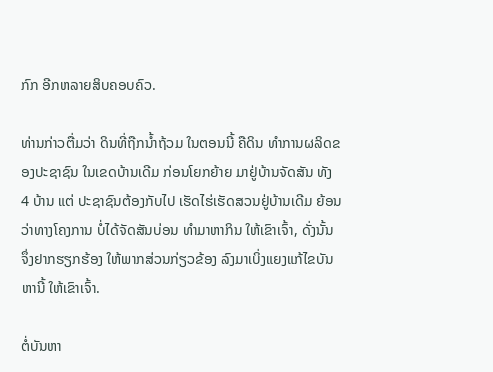ກົກ ອີກຫລາຍສິບຄອບຄົວ.

ທ່ານກ່າວຕື່ມວ່າ ດິນທີ່ຖືກນໍ້າຖ້ວມ ໃນຕອນນີ້ ຄືດິນ ທໍາການຜລິດຂອງປະຊາຊົນ ໃນເຂດບ້ານເດີມ ກ່ອນໂຍກຍ້າຍ ມາຢູ່ບ້ານຈັດສັນ ທັງ 4 ບ້ານ ແຕ່ ປະຊາຊົນຕ້ອງກັບໄປ ເຮັດໄຮ່ເຮັດສວນຢູ່ບ້ານເດີມ ຍ້ອນວ່າທາງໂຄງການ ບໍ່ໄດ້ຈັດສັນບ່ອນ ທໍາມາຫາກິນ ໃຫ້ເຂົາເຈົ້າ, ດັ່ງນັ້ນ ຈຶ່ງຢາກຮຽກຮ້ອງ ໃຫ້ພາກສ່ວນກ່ຽວຂ້ອງ ລົງມາເບິ່ງແຍງແກ້ໄຂບັນຫານີ້ ໃຫ້ເຂົາເຈົ້າ.

ຕໍ່ບັນຫາ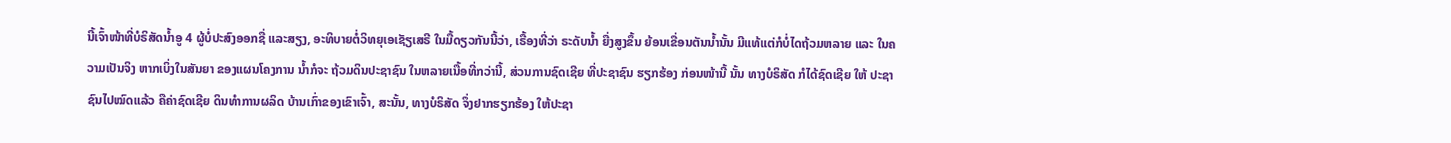ນີ້ເຈົ້າໜ້າທີ່ບໍຣິສັດນໍ້າອູ 4 ຜູ້ບໍ່ປະສົງອອກຊື່ ແລະສຽງ, ອະທິບາຍຕໍ່ວິທຍຸເອເຊັຽເສຣີ ໃນມື້ດຽວກັນນີ້ວ່າ, ເຣື້ອງທີ່ວ່າ ຣະດັບນໍ້າ ຍື່ງສູງຂຶ້ນ ຍ້ອນເຂື່ອນຕັນນໍ້ານັ້ນ ມີແທ້ແຕ່ກໍບໍ່ໄດຖ້ວມຫລາຍ ແລະ ໃນຄວາມເປັນຈິງ ຫາກເບິ່ງໃນສັນຍາ ຂອງແຜນໂຄງການ ນໍ້າກໍຈະ ຖ້ວມດິນປະຊາຊົນ ໃນຫລາຍເນື້ອທີ່ກວ່ານີ້, ສ່ວນການຊົດເຊີຍ ທີ່ປະຊາຊົນ ຮຽກຮ້ອງ ກ່ອນໜ້ານີ້ ນັ້ນ ທາງບໍຣິສັດ ກໍໄດ້ຊົດເຊີຍ ໃຫ້ ປະຊາຊົນໄປໝົດແລ້ວ ຄືຄ່າຊົດເຊີຍ ດິນທໍາການຜລິດ ບ້ານເກົ່າຂອງເຂົາເຈົ້າ, ສະນັ້ນ, ທາງບໍຣິສັດ ຈຶ່ງຢາກຮຽກຮ້ອງ ໃຫ້ປະຊາ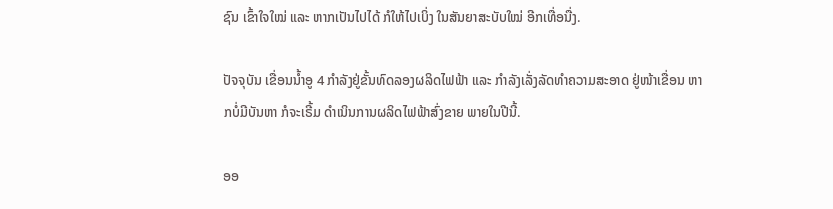ຊົນ ເຂົ້າໃຈໃໝ່ ແລະ ຫາກເປັນໄປໄດ້ ກໍໃຫ້ໄປເບິ່ງ ໃນສັນຍາສະບັບໃໝ່ ອີກເທື່ອນື່ງ.

ປັຈຈຸບັນ ເຂື່ອນນໍ້າອູ 4 ກໍາລັງຢູ່ຂັ້ນທົດລອງຜລິດໄຟຟ້າ ແລະ ກໍາລັງເລັ່ງລັດທໍາຄວາມສະອາດ ຢູ່ໜ້າເຂື່ອນ ຫາກບໍ່ມີບັນຫາ ກໍຈະເຣີ້ມ ດໍາເນິນການຜລິດໄຟຟ້າສົ່ງຂາຍ ພາຍໃນປີນີ້.

ອອ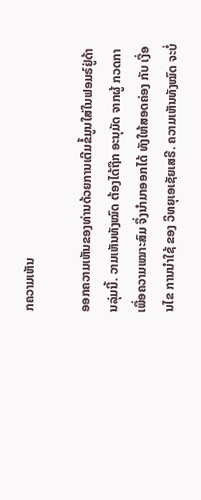ກຄວາມເຫັນ

ອອກຄວາມເຫັນຂອງທ່ານດ້ວຍການເຕີມຂໍ້ມູນໃສ່ໃນຟອມຣ໌ຢູ່ດ້ານລຸ່ມນີ້. ວາມເຫັນທັງໝົດ ຕ້ອງໄດ້ຖືກ ອະນຸມັດ ຈາກຜູ້ ກວດກາ ເພື່ອຄວາມເໝາະສົມ ຈຶ່ງນໍາມາອອກໄດ້ ທັງໃຫ້ສອດຄ່ອງ ກັບ ເງື່ອນໄຂ ການນຳໃຊ້ ຂອງ ວິທຍຸເອເຊັຍເສຣີ. ຄວາມເຫັນທັງໝົດ ຈະບໍ່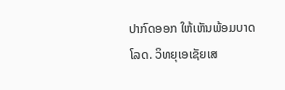ປາກົດອອກ ໃຫ້ເຫັນພ້ອມບາດໂລດ. ວິທຍຸເອເຊັຍເສ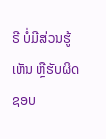ຣີ ບໍ່ມີສ່ວນຮູ້ເຫັນ ຫຼືຮັບຜິດຊອບ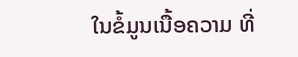ໃນຂໍ້ມູນເນື້ອຄວາມ ທີ່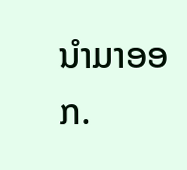ນໍາມາອອກ.